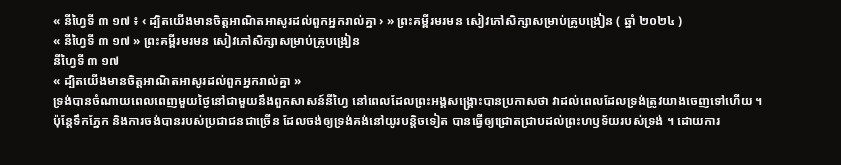« នីហ្វៃទី ៣ ១៧ ៖ ‹ ដ្បិតយើងមានចិត្តអាណិតអាសូរដល់ពួកអ្នករាល់គ្នា › » ព្រះគម្ពីរមរមន សៀវភៅសិក្សាសម្រាប់គ្រូបង្រៀន ( ឆ្នាំ ២០២៤ )
« នីហ្វៃទី ៣ ១៧ » ព្រះគម្ពីរមរមន សៀវភៅសិក្សាសម្រាប់គ្រូបង្រៀន
នីហ្វៃទី ៣ ១៧
« ដ្បិតយើងមានចិត្តអាណិតអាសូរដល់ពួកអ្នករាល់គ្នា »
ទ្រង់បានចំណាយពេលពេញមួយថ្ងៃនៅជាមួយនឹងពួកសាសន៍នីហ្វៃ នៅពេលដែលព្រះអង្គសង្គ្រោះបានប្រកាសថា វាដល់ពេលដែលទ្រង់ត្រូវយាងចេញទៅហើយ ។ ប៉ុន្តែទឹកភ្នែក និងការចង់បានរបស់ប្រជាជនជាច្រើន ដែលចង់ឲ្យទ្រង់គង់នៅយូរបន្តិចទៀត បានធ្វើឲ្យជ្រោតជ្រាបដល់ព្រះហឫទ័យរបស់ទ្រង់ ។ ដោយការ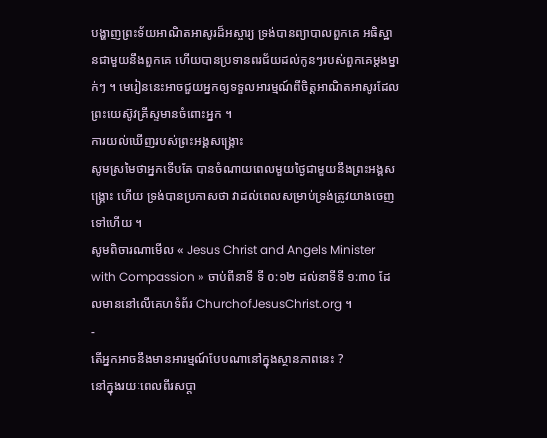បង្ហាញព្រះទ័យអាណិតអាសូរដ៏អស្ចារ្យ ទ្រង់បានព្យាបាលពួកគេ អធិស្ឋានជាមួយនឹងពួកគេ ហើយបានប្រទានពរជ័យដល់កូនៗរបស់ពួកគេម្តងម្នាក់ៗ ។ មេរៀននេះអាចជួយអ្នកឲ្យទទួលអារម្មណ៍ពីចិត្តអាណិតអាសូរដែលព្រះយេស៊ូវគ្រីស្ទមានចំពោះអ្នក ។
ការយល់ឃើញរបស់ព្រះអង្គសង្គ្រោះ
សូមស្រមៃថាអ្នកទើបតែ បានចំណាយពេលមួយថ្ងៃជាមួយនឹងព្រះអង្គសង្គ្រោះ ហើយ ទ្រង់បានប្រកាសថា វាដល់ពេលសម្រាប់ទ្រង់ត្រូវយាងចេញទៅហើយ ។
សូមពិចារណាមើល « Jesus Christ and Angels Minister with Compassion » ចាប់ពីនាទី ទី ០:១២ ដល់នាទីទី ១:៣០ ដែលមាននៅលើគេហទំព័រ ChurchofJesusChrist.org ។
-
តើអ្នកអាចនឹងមានអារម្មណ៍បែបណានៅក្នុងស្ថានភាពនេះ ?
នៅក្នុងរយៈពេលពីរសប្តា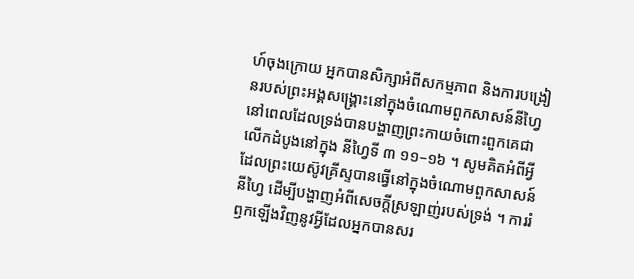ហ៍ចុងក្រោយ អ្នកបានសិក្សាអំពីសកម្មភាព និងការបង្រៀនរបស់ព្រះអង្គសង្គ្រោះនៅក្នុងចំណោមពួកសាសន៍នីហ្វៃ នៅពេលដែលទ្រង់បានបង្ហាញព្រះកាយចំពោះពួកគេជាលើកដំបូងនៅក្នុង នីហ្វៃទី ៣ ១១–១៦ ។ សូមគិតអំពីអ្វីដែលព្រះយេស៊ូវគ្រីស្ទបានធ្វើនៅក្នុងចំណោមពួកសាសន៍នីហ្វៃ ដើម្បីបង្ហាញអំពីសេចក្តីស្រឡាញ់របស់ទ្រង់ ។ ការរំឭកឡើងវិញនូវអ្វីដែលអ្នកបានសរ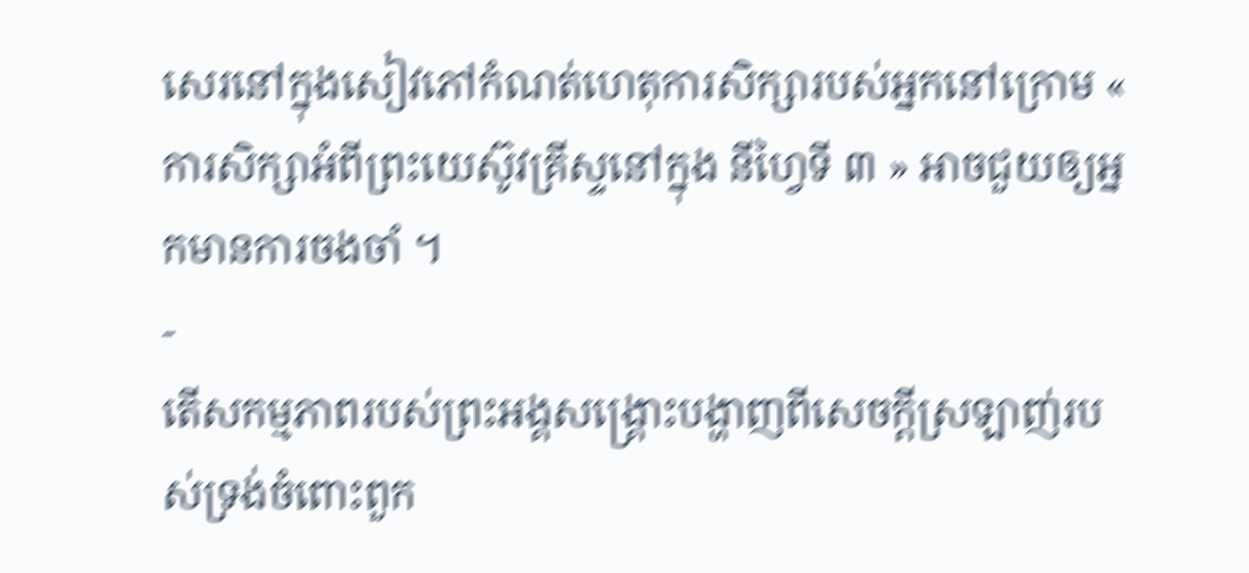សេរនៅក្នុងសៀវភៅកំណត់ហេតុការសិក្សារបស់អ្នកនៅក្រោម « ការសិក្សាអំពីព្រះយេស៊ូវគ្រីស្ទនៅក្នុង នីហ្វៃទី ៣ » អាចជួយឲ្យអ្នកមានការចងចាំ ។
-
តើសកម្មភាពរបស់ព្រះអង្គសង្គ្រោះបង្ហាញពីសេចក្តីស្រឡាញ់របស់ទ្រង់ចំពោះពួក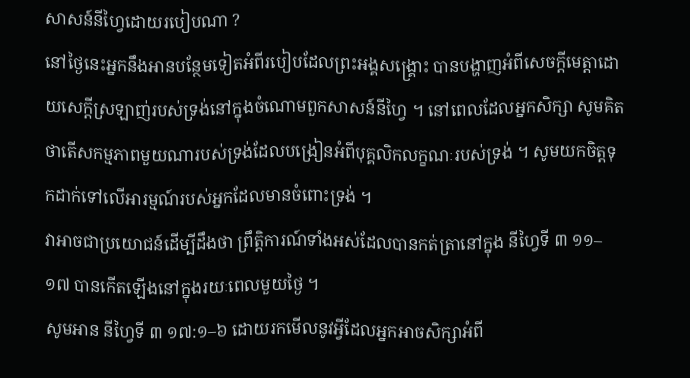សាសន៍នីហ្វៃដោយរបៀបណា ?
នៅថ្ងៃនេះអ្នកនឹងអានបន្ថែមទៀតអំពីរបៀបដែលព្រះអង្គសង្គ្រោះ បានបង្ហាញអំពីសេចក្តីមេត្តាដោយសេក្តីស្រឡាញ់របស់ទ្រង់នៅក្នុងចំណោមពួកសាសន៍នីហ្វៃ ។ នៅពេលដែលអ្នកសិក្សា សូមគិតថាតើសកម្មភាពមួយណារបស់ទ្រង់ដែលបង្រៀនអំពីបុគ្គលិកលក្ខណៈរបស់ទ្រង់ ។ សូមយកចិត្តទុកដាក់ទៅលើអារម្មណ៍របស់អ្នកដែលមានចំពោះទ្រង់ ។
វាអាចជាប្រយោជន៍ដើម្បីដឹងថា ព្រឹត្តិការណ៍ទាំងអស់ដែលបានកត់ត្រានៅក្នុង នីហ្វៃទី ៣ ១១–១៧ បានកើតឡើងនៅក្នុងរយៈពេលមួយថ្ងៃ ។
សូមអាន នីហ្វៃទី ៣ ១៧:១–៦ ដោយរកមើលនូវអ្វីដែលអ្នកអាចសិក្សាអំពី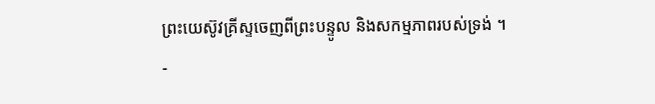ព្រះយេស៊ូវគ្រីស្ទចេញពីព្រះបន្ទូល និងសកម្មភាពរបស់ទ្រង់ ។
-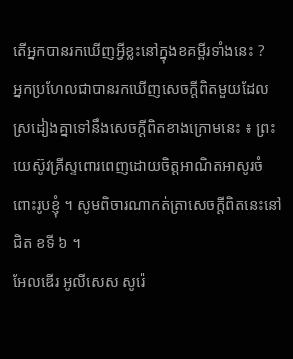តើអ្នកបានរកឃើញអ្វីខ្លះនៅក្នុងខគម្ពីរទាំងនេះ ?
អ្នកប្រហែលជាបានរកឃើញសេចក្តីពិតមួយដែលស្រដៀងគ្នាទៅនឹងសេចក្ដីពិតខាងក្រោមនេះ ៖ ព្រះយេស៊ូវគ្រីស្ទពោរពេញដោយចិត្តអាណិតអាសូរចំពោះរូបខ្ញុំ ។ សូមពិចារណាកត់ត្រាសេចក្ដីពិតនេះនៅជិត ខទី ៦ ។
អែលឌើរ អូលីសេស សូរ៉េ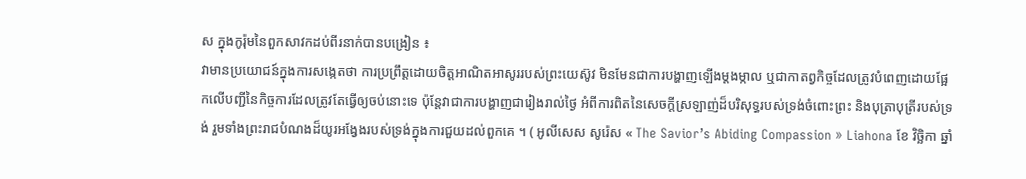ស ក្នុងកូរ៉ុមនៃពួកសាវកដប់ពីរនាក់បានបង្រៀន ៖
វាមានប្រយោជន៍ក្នុងការសង្កេតថា ការប្រព្រឹត្តដោយចិត្តអាណិតអាសូររបស់ព្រះយេស៊ូវ មិនមែនជាការបង្ហាញឡើងម្តងម្កាល ឬជាកាតព្វកិច្ចដែលត្រូវបំពេញដោយផ្អែកលើបញ្ជីនៃកិច្ចការដែលត្រូវតែធ្វើឲ្យចប់នោះទេ ប៉ុន្តែវាជាការបង្ហាញជារៀងរាល់ថ្ងៃ អំពីការពិតនៃសេចក្តីស្រឡាញ់ដ៏បរិសុទ្ធរបស់ទ្រង់ចំពោះព្រះ និងបុត្រាបុត្រីរបស់ទ្រង់ រួមទាំងព្រះរាជបំណងដ៏យូរអង្វែងរបស់ទ្រង់ក្នុងការជួយដល់ពួកគេ ។ ( អូលីសេស សូរ៉េស « The Savior’s Abiding Compassion » Liahona ខែ វិច្ឆិកា ឆ្នាំ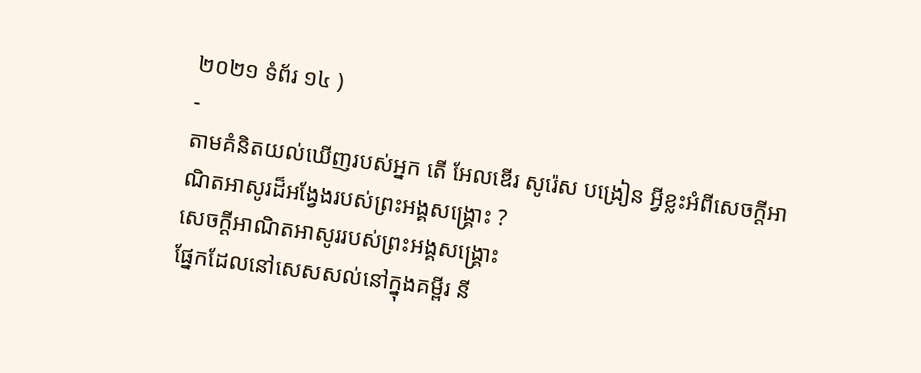២០២១ ទំព័រ ១៤ )
-
តាមគំនិតយល់ឃើញរបស់អ្នក តើ អែលឌើរ សូរ៉េស បង្រៀន អ្វីខ្លះអំពីសេចក្តីអាណិតអាសូរដ៏អង្វែងរបស់ព្រះអង្គសង្គ្រោះ ?
សេចក្តីអាណិតអាសូររបស់ព្រះអង្គសង្គ្រោះ
ផ្នែកដែលនៅសេសសល់នៅក្នុងគម្ពីរ នី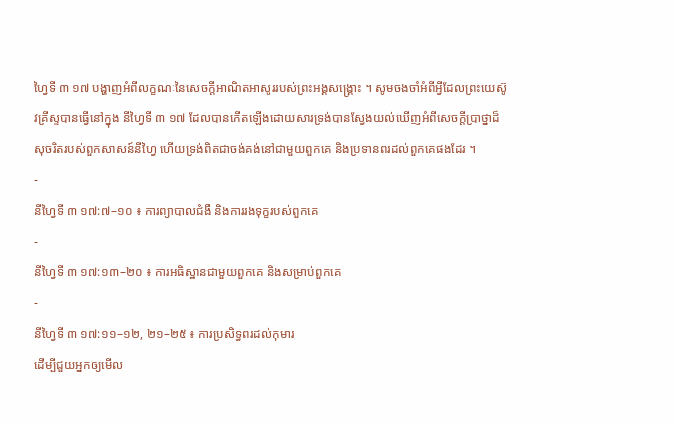ហ្វៃទី ៣ ១៧ បង្ហាញអំពីលក្ខណៈនៃសេចក្តីអាណិតអាសូររបស់ព្រះអង្គសង្គ្រោះ ។ សូមចងចាំអំពីអ្វីដែលព្រះយេស៊ូវគ្រីស្ទបានធ្វើនៅក្នុង នីហ្វៃទី ៣ ១៧ ដែលបានកើតឡើងដោយសារទ្រង់បានស្វែងយល់ឃើញអំពីសេចក្តីប្រាថ្នាដ៏សុចរិតរបស់ពួកសាសន៍នីហ្វៃ ហើយទ្រង់ពិតជាចង់គង់នៅជាមួយពួកគេ និងប្រទានពរដល់ពួកគេផងដែរ ។
-
នីហ្វៃទី ៣ ១៧:៧–១០ ៖ ការព្យាបាលជំងឺ និងការរងទុក្ខរបស់ពួកគេ
-
នីហ្វៃទី ៣ ១៧:១៣–២០ ៖ ការអធិស្ឋានជាមួយពួកគេ និងសម្រាប់ពួកគេ
-
នីហ្វៃទី ៣ ១៧:១១–១២, ២១–២៥ ៖ ការប្រសិទ្ធពរដល់កុមារ
ដើម្បីជួយអ្នកឲ្យមើល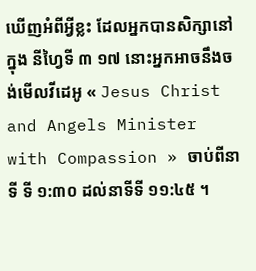ឃើញអំពីអ្វីខ្លះ ដែលអ្នកបានសិក្សានៅក្នុង នីហ្វៃទី ៣ ១៧ នោះអ្នកអាចនឹងចង់មើលវីដេអូ « Jesus Christ and Angels Minister with Compassion » ចាប់ពីនាទី ទី ១:៣០ ដល់នាទីទី ១១:៤៥ ។